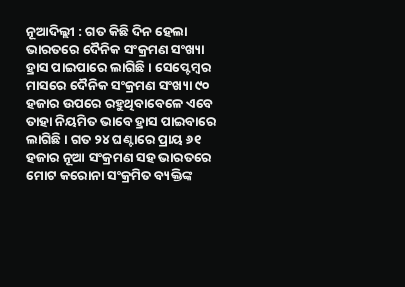ନୂଆଦିଲ୍ଲୀ : ଗତ କିଛି ଦିନ ହେଲା ଭାରତରେ ଦୈନିକ ସଂକ୍ରମଣ ସଂଖ୍ୟା ହ୍ରାସ ପାଇପାରେ ଲାଗିଛି । ସେପ୍ଟେମ୍ବର ମାସରେ ଦୈନିକ ସଂକ୍ରମଣ ସଂଖ୍ୟା ୯୦ ହଜାର ଉପରେ ରହୁଥିବାବେଳେ ଏବେ ତାହା ନିୟମିତ ଭାବେ ହ୍ରାସ ପାଇବାରେ ଲାଗିଛି । ଗତ ୨୪ ଘଣ୍ଟାରେ ପ୍ରାୟ ୬୧ ହଜାର ନୂଆ ସଂକ୍ରମଣ ସହ ଭାରତରେ ମୋଟ କରୋନା ସଂକ୍ରମିତ ବ୍ୟକ୍ତିଙ୍କ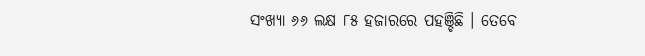ସଂଖ୍ୟା ୬୬ ଲକ୍ଷ ୮୫ ହଜାରରେ ପହଞ୍ଚିଛି । ତେବେ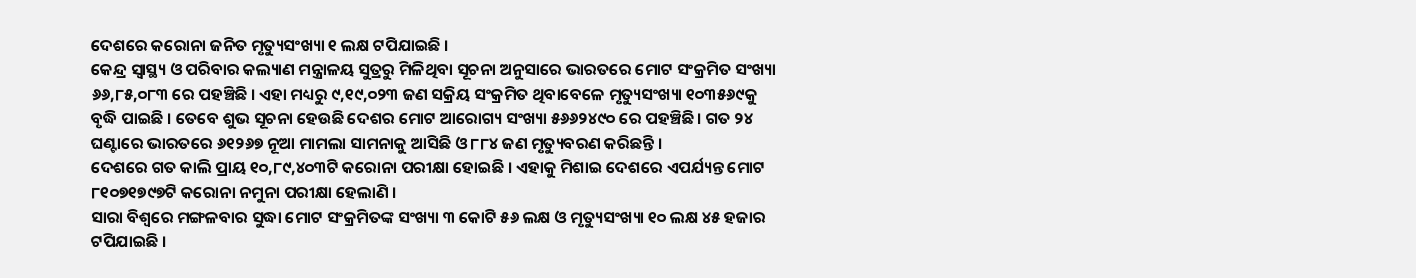ଦେଶରେ କରୋନା ଜନିତ ମୃତ୍ୟୁସଂଖ୍ୟା ୧ ଲକ୍ଷ ଟପିଯାଇଛି ।
କେନ୍ଦ୍ର ସ୍ୱାସ୍ଥ୍ୟ ଓ ପରିବାର କଲ୍ୟାଣ ମନ୍ତ୍ରାଳୟ ସୁତ୍ରରୁ ମିଳିଥିବା ସୂଚନା ଅନୁସାରେ ଭାରତରେ ମୋଟ ସଂକ୍ରମିତ ସଂଖ୍ୟା ୬୬,୮୫,୦୮୩ ରେ ପହଞ୍ଚିଛି । ଏହା ମଧ୍ୟରୁ ୯,୧୯,୦୨୩ ଜଣ ସକ୍ରିୟ ସଂକ୍ରମିତ ଥିବାବେଳେ ମୃତ୍ୟୁସଂଖ୍ୟା ୧୦୩୫୬୯କୁ ବୃଦ୍ଧି ପାଇଛି । ତେବେ ଶୁଭ ସୂଚନା ହେଉଛି ଦେଶର ମୋଟ ଆରୋଗ୍ୟ ସଂଖ୍ୟା ୫୬୬୨୪୯୦ ରେ ପହଞ୍ଚିଛି । ଗତ ୨୪ ଘଣ୍ଟାରେ ଭାରତରେ ୬୧୨୬୭ ନୂଆ ମାମଲା ସାମନାକୁ ଆସିଛି ଓ ୮୮୪ ଜଣ ମୃତ୍ୟୁବରଣ କରିଛନ୍ତି ।
ଦେଶରେ ଗତ କାଲି ପ୍ରାୟ ୧୦,୮୯,୪୦୩ଟି କରୋନା ପରୀକ୍ଷା ହୋଇଛି । ଏହାକୁ ମିଶାଇ ଦେଶରେ ଏପର୍ଯ୍ୟନ୍ତ ମୋଟ ୮୧୦୭୧୭୯୭ଟି କରୋନା ନମୁନା ପରୀକ୍ଷା ହେଲାଣି ।
ସାରା ବିଶ୍ୱରେ ମଙ୍ଗଳବାର ସୁଦ୍ଧା ମୋଟ ସଂକ୍ରମିତଙ୍କ ସଂଖ୍ୟା ୩ କୋଟି ୫୬ ଲକ୍ଷ ଓ ମୃତ୍ୟୁସଂଖ୍ୟା ୧୦ ଲକ୍ଷ ୪୫ ହଜାର ଟପିଯାଇଛି ।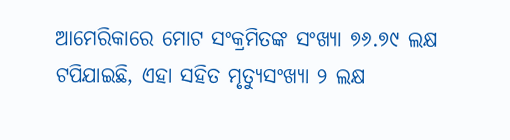ଆମେରିକାରେ ମୋଟ ସଂକ୍ରମିତଙ୍କ ସଂଖ୍ୟା ୭୬.୭୯ ଲକ୍ଷ ଟପିଯାଇଛି, ଏହା ସହିତ ମୃତ୍ୟୁସଂଖ୍ୟା ୨ ଲକ୍ଷ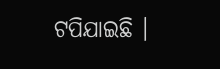ଟପିଯାଇଛି ।